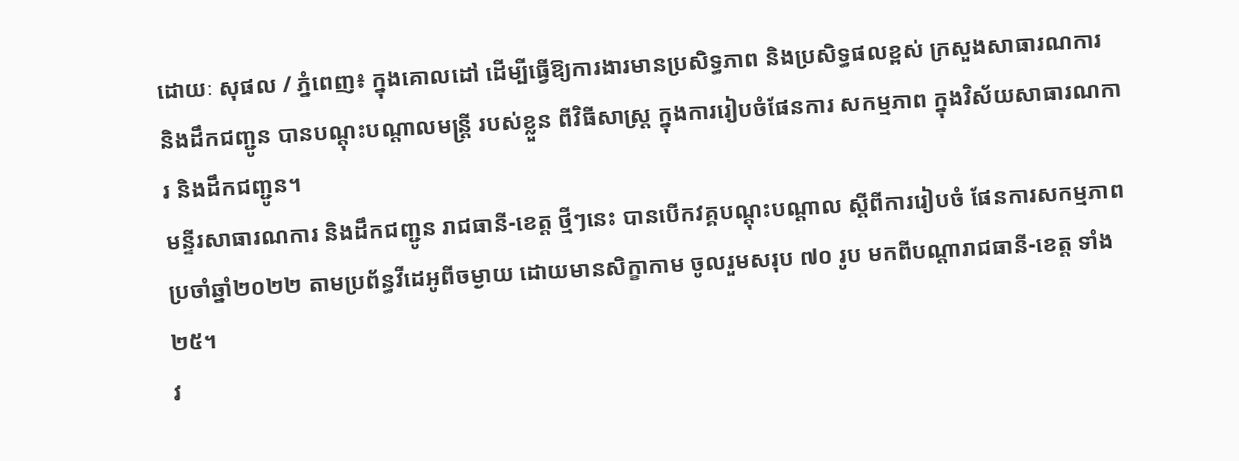ដោយៈ សុផល / ភ្នំពេញ៖ ក្នុងគោលដៅ ដើម្បីធ្វើឱ្យការងារមានប្រសិទ្ធភាព និងប្រសិទ្ធផលខ្ពស់ ក្រសួងសាធារណការ និងដឹកជញ្ជូន បានបណ្តុះបណ្តាលមន្ត្រី របស់ខ្លួន ពីវិធីសាស្ត្រ ក្នុងការរៀបចំផែនការ សកម្មភាព ក្នុងវិស័យសាធារណការ និងដឹកជញ្ជូន។
មន្ទីរសាធារណការ និងដឹកជញ្ជូន រាជធានី-ខេត្ត ថ្មីៗនេះ បានបើកវគ្គបណ្តុះបណ្តាល ស្តីពីការរៀបចំ ផែនការសកម្មភាព ប្រចាំឆ្នាំ២០២២ តាមប្រព័ន្ធវីដេអូពីចម្ងាយ ដោយមានសិក្ខាកាម ចូលរួមសរុប ៧០ រូប មកពីបណ្តារាជធានី-ខេត្ត ទាំង២៥។
វ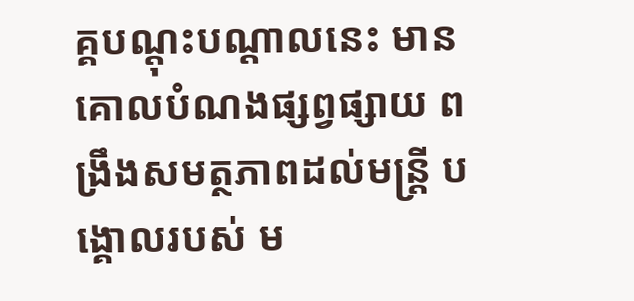គ្គបណ្តុះបណ្តាលនេះ មានគោលបំណងផ្សព្វផ្សាយ ពង្រឹងសមត្ថភាពដល់មន្ត្រី បង្គោលរបស់ ម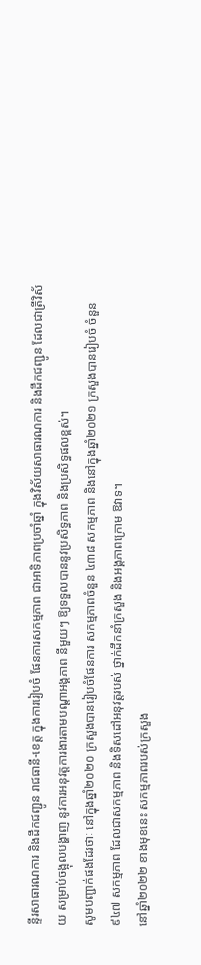ន្ទីរសាធារណការ និងដឹកជញ្ជូន រាជធានី-ខេត្ត ក្នុងការរៀបចំ ផែនការសកម្មភាព ជាអាទិភាពប្រចាំឆ្នាំ ក្នុងវិស័យសាធារណការ និងដឹកជញ្ជូន ដែលជាត្រីវិស័យ សម្រាប់ចង្អុលបង្ហាញ នូវការអនុវត្តការងារតាមបណ្តាអង្គភាព នីមួយៗ ឱ្យទទួលបាននូវប្រសិទ្ធភាព និងប្រសិទ្ធផលខ្ពស់។
សូមបញ្ជាក់ផងដែរថាៈ នៅក្នុងឆ្នាំ២០២០ ក្រសួងបានរៀបចំផែនការ សកម្មភាពចំនួន ៤៣៨ សកម្មភាព និងនៅក្នុងឆ្នាំ២០២១ ក្រសួងបានរៀបចំ ចំនួន ៩៤៧ សកម្មភាព ដែលជាសកម្មភាព និងទិសដៅអនុវត្តរបស់ ថ្នាក់ដឹកនាំក្រសួង និងអង្គភាពក្រោម ឱវាទ។
នៅឆ្នាំ២០២២ ខាងមុខនេះ សកម្មភាពរបស់ក្រសួង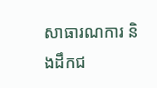សាធារណការ និងដឹកជ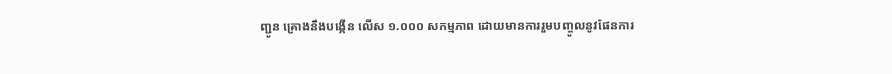ញ្ជូន គ្រោងនឹងបង្កើន លើស ១.០០០ សកម្មភាព ដោយមានការរួមបញ្ចូលនូវផែនការ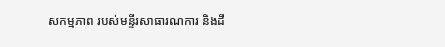សកម្មភាព របស់មន្ទីរសាធារណការ និងដឹ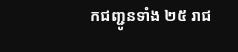កជញ្ជូនទាំង ២៥ រាជ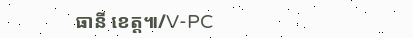ធានី ខេត្ត៕/V-PC